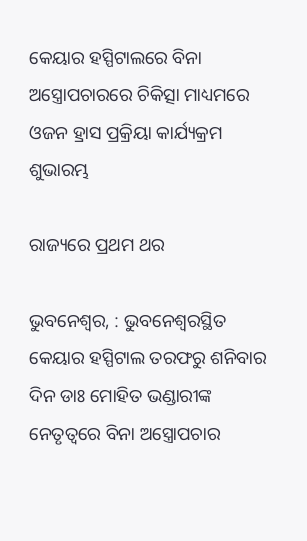କେୟାର ହସ୍ପିଟାଲରେ ବିନା ଅସ୍ତ୍ରୋପଚାରରେ ଚିକିତ୍ସା ମାଧ୍ୟମରେ ଓଜନ ହ୍ରାସ ପ୍ରକ୍ରିୟା କାର୍ଯ୍ୟକ୍ରମ ଶୁଭାରମ୍ଭ

ରାଜ୍ୟରେ ପ୍ରଥମ ଥର

ଭୁବନେଶ୍ୱର, : ଭୁବନେଶ୍ୱରସ୍ଥିତ କେୟାର ହସ୍ପିଟାଲ ତରଫରୁ ଶନିବାର ଦିନ ଡାଃ ମୋହିତ ଭଣ୍ଡାରୀଙ୍କ ନେତୃତ୍ୱରେ ବିନା ଅସ୍ତ୍ରୋପଚାର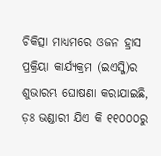ଚିକିତ୍ସା ମାଧ୍ୟମରେ ଓଜନ ହ୍ରାସ ପ୍ରକ୍ରିୟା କାର୍ଯ୍ୟକ୍ରମ (ଇଏସ୍ଜି)ର ଶୁଭାରମ୍ଭ ଘୋଷଣା କରାଯାଇଛି, ଡ଼ଃ ଭଣ୍ଡାରୀ ଯିଏ କି ୧୧୦୦୦ରୁ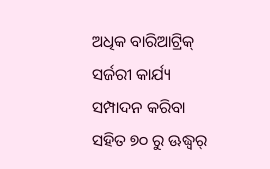ଅଧିକ ବାରିଆଟ୍ରିକ୍ ସର୍ଜରୀ କାର୍ଯ୍ୟ ସମ୍ପାଦନ କରିବା ସହିତ ୭୦ ରୁ ଊଦ୍ଧ୍ୱର୍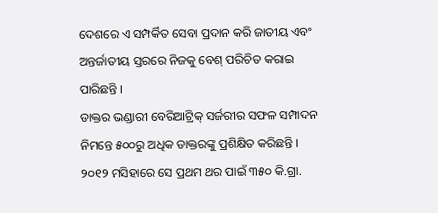ଦେଶରେ ଏ ସମ୍ପର୍କିତ ସେବା ପ୍ରଦାନ କରି ଜାତୀୟ ଏବଂ ଅନ୍ତର୍ଜାତୀୟ ସ୍ତରରେ ନିଜକୁ ବେଶ୍ ପରିଚିତ କରାଇ ପାରିଛନ୍ତି ।
ଡାକ୍ତର ଭଣ୍ଡାରୀ ବେରିଆଟ୍ରିକ୍ ସର୍ଜରୀର ସଫଳ ସମ୍ପାଦନ ନିମନ୍ତେ ୫୦୦ରୁ ଅଧିକ ଡାକ୍ତରଙ୍କୁ ପ୍ରଶିକ୍ଷିତ କରିଛନ୍ତି । ୨୦୧୨ ମସିହାରେ ସେ ପ୍ରଥମ ଥର ପାଇଁ ୩୫୦ କି.ଗ୍ରା.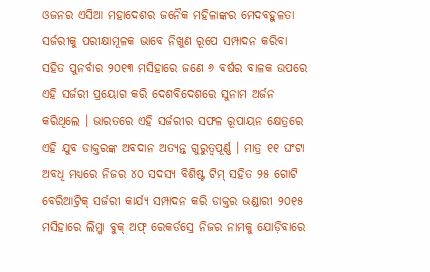ଓଜନର ଏସିଆ ମହାଦେଶର ଜନୈକ ମହିଳାଙ୍କର ମେଦବହୁଳତା ସର୍ଜରୀକୁ ପରୀକ୍ଷାମୂଳକ ଭାବେ ନିଖୁଣ ରୂପେ ସମ୍ପାଦନ କରିବା ସହିତ ପୁନର୍ବାର ୨୦୧୩ ମସିହାରେ ଜଣେ ୬ ବର୍ଷର ବାଳକ ଉପରେ ଏହି ସର୍ଜରୀ ପ୍ରୟୋଗ କରି ଦେଶବିଦେଶରେ ସୁନାମ ଅର୍ଜନ କରିଥିଲେ । ଭାରତରେ ଏହି ସର୍ଜରୀର ସଫଳ ରୂପାୟନ କ୍ଷେତ୍ରରେ ଏହି ଯୁବ ଡାକ୍ତରଙ୍କ ଅବଦାନ ଅତ୍ୟନ୍ତ ଗୁରୁତ୍ୱପୂର୍ଣ୍ଣ । ମାତ୍ର ୧୧ ଘଂଟା ଅବଧି ମଧ୍ୟରେ ନିଜର ୪୦ ସଦସ୍ୟ ବିଶିଷ୍ଟ ଟିମ୍ ସହିତ ୨୫ ଗୋଟି ବେରିଆଟ୍ରିକ୍ ସର୍ଜରୀ କାର୍ଯ୍ୟ ସମ୍ପାଦନ କରି ଡାକ୍ତର ଭଣ୍ଡାରୀ ୨୦୧୫ ମସିହାରେ ଲିମ୍କା ବୁକ୍ ଅଫ୍ ରେକର୍ଡସ୍ରେ ନିଜର ନାମକୁ ଯୋଡ଼ିବାରେ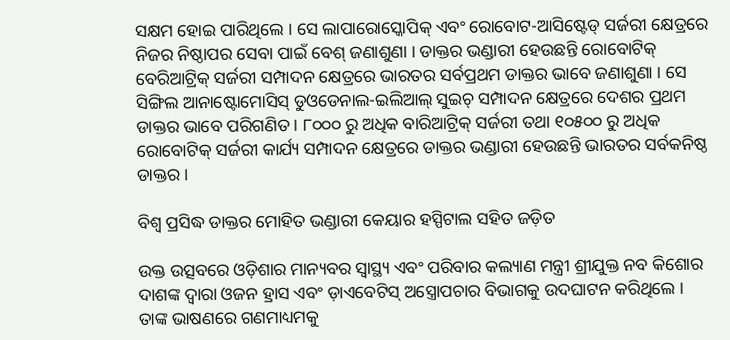ସକ୍ଷମ ହୋଇ ପାରିଥିଲେ । ସେ ଲାପାରୋସ୍କୋପିକ୍ ଏବଂ ରୋବୋଟ-ଆସିଷ୍ଟେଡ୍ ସର୍ଜରୀ କ୍ଷେତ୍ରରେ ନିଜର ନିଷ୍ଠାପର ସେବା ପାଇଁ ବେଶ୍ ଜଣାଶୁଣା । ଡାକ୍ତର ଭଣ୍ଡାରୀ ହେଉଛନ୍ତି ରୋବୋଟିକ୍ ବେରିଆଟ୍ରିକ୍ ସର୍ଜରୀ ସମ୍ପାଦନ କ୍ଷେତ୍ରରେ ଭାରତର ସର୍ବପ୍ରଥମ ଡାକ୍ତର ଭାବେ ଜଣାଶୁଣା । ସେ ସିଙ୍ଗିଲ ଆନାଷ୍ଟୋମୋସିସ୍ ଡୁଓଡେନାଲ-ଇଲିଆଲ୍ ସୁଇଚ୍ ସମ୍ପାଦନ କ୍ଷେତ୍ରରେ ଦେଶର ପ୍ରଥମ ଡାକ୍ତର ଭାବେ ପରିଗଣିତ । ୮୦୦୦ ରୁ ଅଧିକ ବାରିଆଟ୍ରିକ୍ ସର୍ଜରୀ ତଥା ୧୦୫୦୦ ରୁ ଅଧିକ ରୋବୋଟିକ୍ ସର୍ଜରୀ କାର୍ଯ୍ୟ ସମ୍ପାଦନ କ୍ଷେତ୍ରରେ ଡାକ୍ତର ଭଣ୍ଡାରୀ ହେଉଛନ୍ତି ଭାରତର ସର୍ବକନିଷ୍ଠ ଡାକ୍ତର ।

ବିଶ୍ୱ ପ୍ରସିଦ୍ଧ ଡାକ୍ତର ମୋହିତ ଭଣ୍ଡାରୀ କେୟାର ହସ୍ପିଟାଲ ସହିତ ଜଡ଼ିତ

ଉକ୍ତ ଉତ୍ସବରେ ଓଡ଼ିଶାର ମାନ୍ୟବର ସ୍ୱାସ୍ଥ୍ୟ ଏବଂ ପରିବାର କଲ୍ୟାଣ ମନ୍ତ୍ରୀ ଶ୍ରୀଯୁକ୍ତ ନବ କିଶୋର ଦାଶଙ୍କ ଦ୍ୱାରା ଓଜନ ହ୍ରାସ ଏବଂ ଡ଼ାଏବେଟିସ୍ ଅସ୍ତ୍ରୋପଚାର ବିଭାଗକୁ ଉଦଘାଟନ କରିଥିଲେ । ତାଙ୍କ ଭାଷଣରେ ଗଣମାଧ୍ୟମକୁ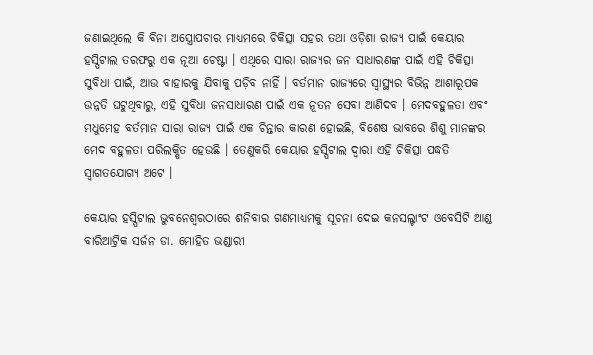ଜଣାଇଥିଲେ କି ବିନା ଅସ୍ତ୍ରୋପଚାର ମାଧ୍ୟମରେ ଚିକିତ୍ସା ସହର ତଥା ଓଡ଼ିଶା ରାଜ୍ୟ ପାଇଁ କେୟାର ହସ୍ପିଟାଲ ତରଫରୁ ଏକ ନୂଆ ଚେଷ୍ଟା । ଏଥିରେ ସାରା ରାଜ୍ୟର ଜନ ସାଧାରଣଙ୍କ ପାଇଁ ଏହି ଚିକିତ୍ସା ସୁବିଧା ପାଇଁ, ଆଉ ବାହାରକୁ ଯିବାକୁ ପଡ଼ିବ ନାହିଁ । ବର୍ତମାନ ରାଜ୍ୟରେ ସ୍ୱାସ୍ଥ୍ୟର ବିଭିନ୍ନ ଆଶାରୂପକ ଉନ୍ନତି ଘଟୁଥିବାରୁ, ଏହି ସୁବିଧା ଜନସାଧାରଣ ପାଇଁ ଏକ ନୂତନ ସେବା ଆଣିଦବ । ମେଦବହୁଳତା ଏବଂ ମଧୁମେହ ବର୍ତମାନ ସାରା ରାଜ୍ୟ ପାଇଁ ଏକ ଚିନ୍ତାର କାରଣ ହୋଇଛି, ବିଶେଷ ଭାବରେ ଶିଶୁ ମାନଙ୍କର ମେଦ ବହୁଳତା ପରିଲକ୍ଷିତ ହେଉଛି । ତେଣୁକରି କେୟାର ହସ୍ପିଟାଲ ଦ୍ୱାରା ଏହି ଚିକିତ୍ସା ପଦ୍ଧତି ସ୍ୱାଗତଯୋଗ୍ୟ ଅଟେ ।

କେୟାର ହସ୍ପିଟାଲ ଭୁବନେଶ୍ୱରଠାରେ ଶନିବାର ଗଣମାଧ୍ୟମକୁ ସୂଚନା ଦେଇ କନସଲ୍ଟାଂଟ ଓବେସିଟି ଆଣ୍ଡ ବାରିଆଟ୍ରିକ ସର୍ଜନ ଡା. ମୋହିତ ଭଣ୍ଡାରୀ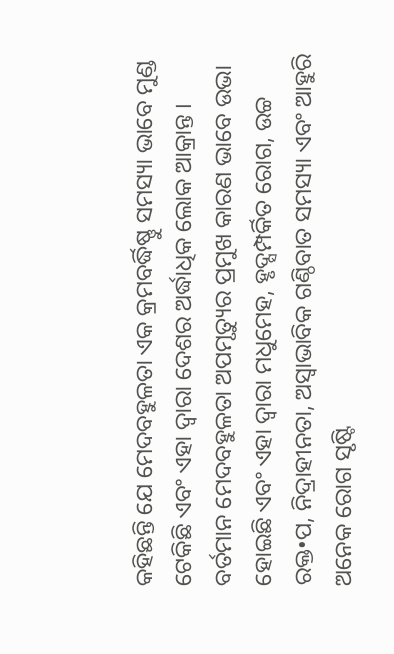କହିଛନ୍ତି ଯେ ମେଦବହୁଳତା ଏକ କ୍ରମବର୍ଦ୍ଧିଷ୍ଣୁ ସମସ୍ୟା ଭାବେ ମୁଣ୍ଡ ଟେକିଛି ଏବଂ ଏହା ଦ୍ୱାରା ଦେଶର ଅର୍ଦ୍ଧାଧିକ ଲୋକ ଆକ୍ରାନ୍ତ । ବର୍ତମାନ ମେଦବହୁଳତା ଅପମୃତ୍ୟୁର ପ୍ରମୁଖ କାରଣ ଭାବେ ଉଭା ହୋଇଛି ଏବଂ ଏହା ଦ୍ୱାରା ମଧୁମେହ, ହୃଦ୍ସମ୍ପର୍କିତ ରୋଗ, ଉଚ୍ଚ ରକ୍ତ•ପ, ନିଦ୍ରାହୀନତା, ଅସ୍ୱାଭାବିକ ଗଣ୍ଠିବାତ ସମସ୍ୟା ଏବଂ ଆହୁରି ଅନେକ ରୋଗ ସୃଷ୍ଟି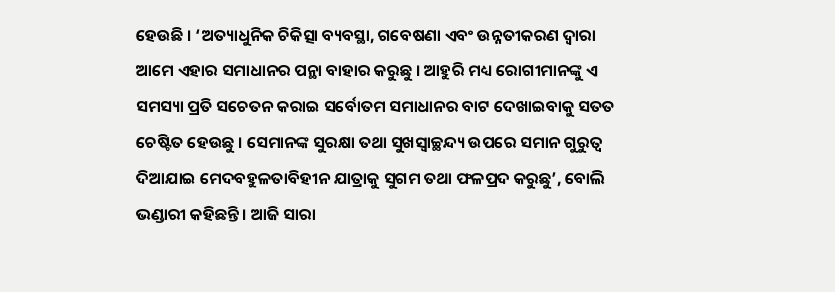ହେଉଛି । ‘ଅତ୍ୟାଧୁନିକ ଚିକିତ୍ସା ବ୍ୟବସ୍ଥା, ଗବେଷଣା ଏବଂ ଉନ୍ନତୀକରଣ ଦ୍ୱାରା ଆମେ ଏହାର ସମାଧାନର ପନ୍ଥା ବାହାର କରୁଛୁ । ଆହୁରି ମଧ୍ୟ ରୋଗୀମାନଙ୍କୁ ଏ ସମସ୍ୟା ପ୍ରତି ସଚେତନ କରାଇ ସର୍ବୋତମ ସମାଧାନର ବାଟ ଦେଖାଇବାକୁ ସତତ ଚେଷ୍ଟିତ ହେଉଛୁ । ସେମାନଙ୍କ ସୁରକ୍ଷା ତଥା ସୁଖସ୍ୱାଚ୍ଛନ୍ଦ୍ୟ ଉପରେ ସମାନ ଗୁରୁତ୍ୱ ଦିଆଯାଇ ମେଦବହୁଳତାବିହୀନ ଯାତ୍ରାକୁ ସୁଗମ ତଥା ଫଳପ୍ରଦ କରୁଛୁ’, ବୋଲି ଭଣ୍ଡାରୀ କହିଛନ୍ତି । ଆଜି ସାରା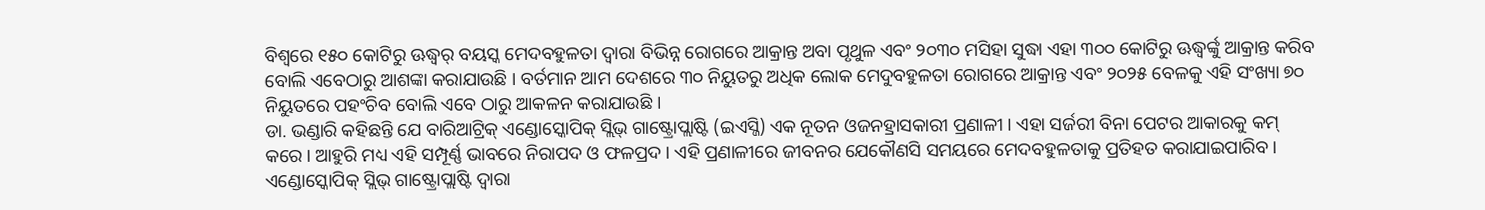ବିଶ୍ୱରେ ୧୫୦ କୋଟିରୁ ଊଦ୍ଧ୍ୱର୍ ବୟସ୍କ ମେଦବହୁଳତା ଦ୍ୱାରା ବିଭିନ୍ନ ରୋଗରେ ଆକ୍ରାନ୍ତ ଅବା ପୃଥୁଳ ଏବଂ ୨୦୩୦ ମସିହା ସୁଦ୍ଧା ଏହା ୩୦୦ କୋଟିରୁ ଊଦ୍ଧ୍ୱର୍ଙ୍କୁ ଆକ୍ରାନ୍ତ କରିବ ବୋଲି ଏବେଠାରୁ ଆଶଙ୍କା କରାଯାଉଛି । ବର୍ତମାନ ଆମ ଦେଶରେ ୩୦ ନିୟୁତରୁ ଅଧିକ ଲୋକ ମେଦୁବହୁଳତା ରୋଗରେ ଆକ୍ରାନ୍ତ ଏବଂ ୨୦୨୫ ବେଳକୁ ଏହି ସଂଖ୍ୟା ୭୦ ନିୟୁତରେ ପହଂଚିବ ବୋଲି ଏବେ ଠାରୁ ଆକଳନ କରାଯାଉଛି ।
ଡା. ଭଣ୍ଡାରି କହିଛନ୍ତି ଯେ ବାରିଆଟ୍ରିକ୍ ଏଣ୍ଡୋସ୍କୋପିକ୍ ସ୍ଲିଭ୍ ଗାଷ୍ଟ୍ରୋପ୍ଲାଷ୍ଟି (ଇଏସ୍ଜି) ଏକ ନୂତନ ଓଜନହ୍ରାସକାରୀ ପ୍ରଣାଳୀ । ଏହା ସର୍ଜରୀ ବିନା ପେଟର ଆକାରକୁ କମ୍ କରେ । ଆହୁରି ମଧ୍ୟ ଏହି ସମ୍ପୂର୍ଣ୍ଣ ଭାବରେ ନିରାପଦ ଓ ଫଳପ୍ରଦ । ଏହି ପ୍ରଣାଳୀରେ ଜୀବନର ଯେକୌଣସି ସମୟରେ ମେଦବହୁଳତାକୁ ପ୍ରତିହତ କରାଯାଇପାରିବ । ଏଣ୍ଡୋସ୍କୋପିକ୍ ସ୍ଲିଭ୍ ଗାଷ୍ଟ୍ରୋପ୍ଲାଷ୍ଟି ଦ୍ୱାରା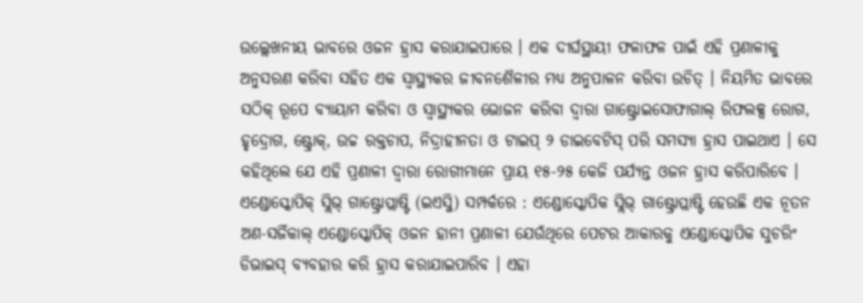ଉଲ୍ଲେଖନୀୟ ଭାବରେ ଓଜନ ହ୍ରାସ କରାଯାଇପାରେ । ଏକ ଦୀର୍ଘସ୍ଥାୟୀ ଫଳାଫଳ ପାଇଁ ଏହି ପ୍ରଣାଳୀକୁ ଅନୁସରଣ କରିବା ସହିତ ଏକ ସ୍ୱାସ୍ଥ୍ୟକର ଜୀବନଶୈଳୀର ମଧ୍ୟ ଅନୁପାଳନ କରିବା ଉଚିତ୍ । ନିୟମିତ ଭାବରେ ସଠିକ୍ ରୂପେ ବ୍ୟାୟାମ କରିବା ଓ ସ୍ୱାସ୍ଥ୍ୟକର ଭୋଜନ କରିବା ଦ୍ୱାରା ଗାଷ୍ଟ୍ରୋଇସୋଫାଗାଲ୍ ରିଫଲକ୍ସ ରୋଗ, ହୃଦ୍ରୋଗ, ଷ୍ଟ୍ରୋକ୍, ଉଚ୍ଚ ରକ୍ତଚାପ, ନିଦ୍ରାହୀନତା ଓ ଟାଇପ୍ ୨ ଡାଇବେଟିସ୍ ପରି ସମସ୍ୟା ହ୍ରାସ ପାଇଥାଏ । ସେ କହିଥିଲେ ଯେ ଏହି ପ୍ରଣାଳୀ ଦ୍ୱାରା ରୋଗୀମାନେ ପ୍ରାୟ ୧୫-୨୫ କେଜି ପର୍ଯ୍ୟନ୍ତ ଓଜନ ହ୍ରାସ କରିପାରିବେ ।
ଏଣ୍ଡୋସ୍କୋପିକ୍ ସ୍ଲିଭ୍ ଗାଷ୍ଟ୍ରୋପ୍ଲାଷ୍ଟି (ଇଏସ୍ଜି) ସମ୍ପର୍କରେ : ଏଣ୍ଡୋସ୍କୋପିକ ସ୍ଲିଭ୍ ଗାଷ୍ଟ୍ରୋପ୍ଲାଷ୍ଟି ହେଉଛି ଏକ ନୂତନ ଅଣ-ସର୍ଜିକାଲ୍ ଏଣ୍ଡୋସ୍କୋପିକ୍ ଓଜନ ହାନୀ ପ୍ରଣାଳୀ ଯେଉଁଥିରେ ପେଟର ଆକାରକୁ ଏଣ୍ଡୋସ୍କୋପିକ ସୁଚରିଂ ଡିଭାଇସ୍ ବ୍ୟବହାର କରି ହ୍ରାସ କରାଯାଇପାରିବ । ଏହା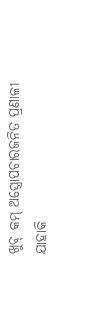ଖୁବ୍ କମ୍ ଅସ୍ତ୍ରୋପଚାରଜନିତ ପ୍ରଣାଳୀ ଯାହାକି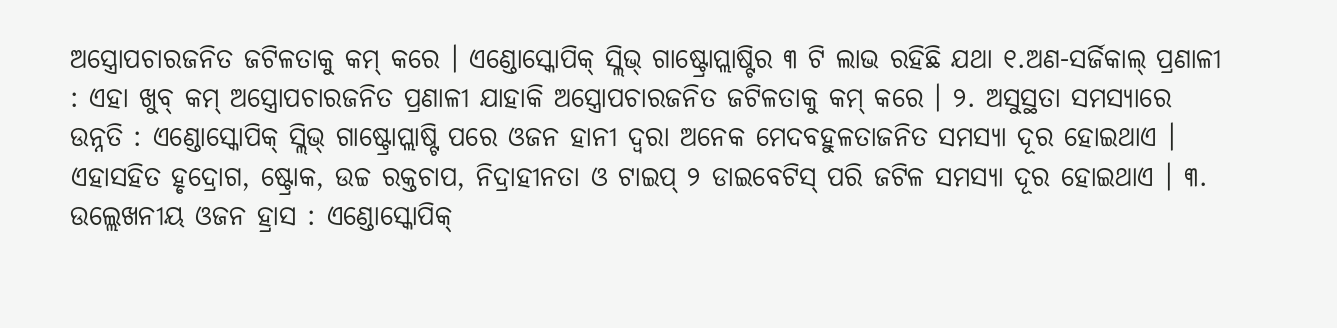ଅସ୍ତ୍ରୋପଚାରଜନିତ ଜଟିଳତାକୁ କମ୍ କରେ । ଏଣ୍ଡୋସ୍କୋପିକ୍ ସ୍ଲିଭ୍ ଗାଷ୍ଟ୍ରୋପ୍ଲାଷ୍ଟିର ୩ ଟି ଲାଭ ରହିଛି ଯଥା ୧.ଅଣ-ସର୍ଜିକାଲ୍ ପ୍ରଣାଳୀ : ଏହା ଖୁବ୍ କମ୍ ଅସ୍ତ୍ରୋପଚାରଜନିତ ପ୍ରଣାଳୀ ଯାହାକି ଅସ୍ତ୍ରୋପଚାରଜନିତ ଜଟିଳତାକୁ କମ୍ କରେ । ୨. ଅସୁସ୍ଥତା ସମସ୍ୟାରେ ଉନ୍ନତି : ଏଣ୍ଡୋସ୍କୋପିକ୍ ସ୍ଲିଭ୍ ଗାଷ୍ଟ୍ରୋପ୍ଲାଷ୍ଟି ପରେ ଓଜନ ହାନୀ ଦ୍ୱରା ଅନେକ ମେଦବହୁଳତାଜନିତ ସମସ୍ୟା ଦୂର ହୋଇଥାଏ । ଏହାସହିତ ହୃଦ୍ରୋଗ, ଷ୍ଟ୍ରୋକ, ଉଚ୍ଚ ରକ୍ତଚାପ, ନିଦ୍ରାହୀନତା ଓ ଟାଇପ୍ ୨ ଡାଇବେଟିସ୍ ପରି ଜଟିଳ ସମସ୍ୟା ଦୂର ହୋଇଥାଏ । ୩. ଉଲ୍ଲେଖନୀୟ ଓଜନ ହ୍ରାସ : ଏଣ୍ଡୋସ୍କୋପିକ୍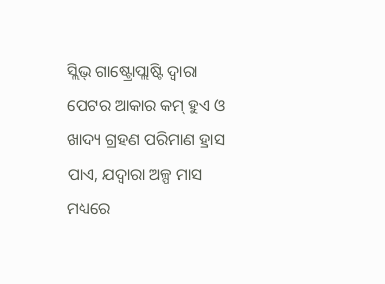ସ୍ଲିଭ୍ ଗାଷ୍ଟ୍ରୋପ୍ଲାଷ୍ଟି ଦ୍ୱାରା ପେଟର ଆକାର କମ୍ ହୁଏ ଓ ଖାଦ୍ୟ ଗ୍ରହଣ ପରିମାଣ ହ୍ରାସ ପାଏ, ଯଦ୍ୱାରା ଅଳ୍ପ ମାସ ମଧ୍ୟରେ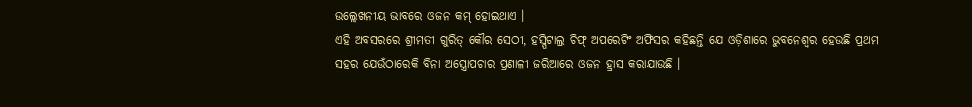ଉଲ୍ଲେଖନୀୟ ଭାବରେ ଓଜନ କମ୍ ହୋଇଥାଏ ।
ଏହି ଅବସରରେ ଶ୍ରୀମତୀ ଗୁରିତ୍ କୌର ସେଠୀ, ହସ୍ପିଟାଲ୍ର ଚିଫ୍ ଅପରେଟିଂ ଅଫିସର କହିଛନ୍ତି ଯେ ଓଡ଼ିଶାରେ ଭୁବନେଶ୍ୱର ହେଉଛି ପ୍ରଥମ ସହର ଯେଉଁଠାରେକି ବିନା ଅସ୍ତ୍ରୋପଚାର ପ୍ରଣାଳୀ ଜରିଆରେ ଓଜନ ହ୍ରାସ କରାଯାଉଛି ।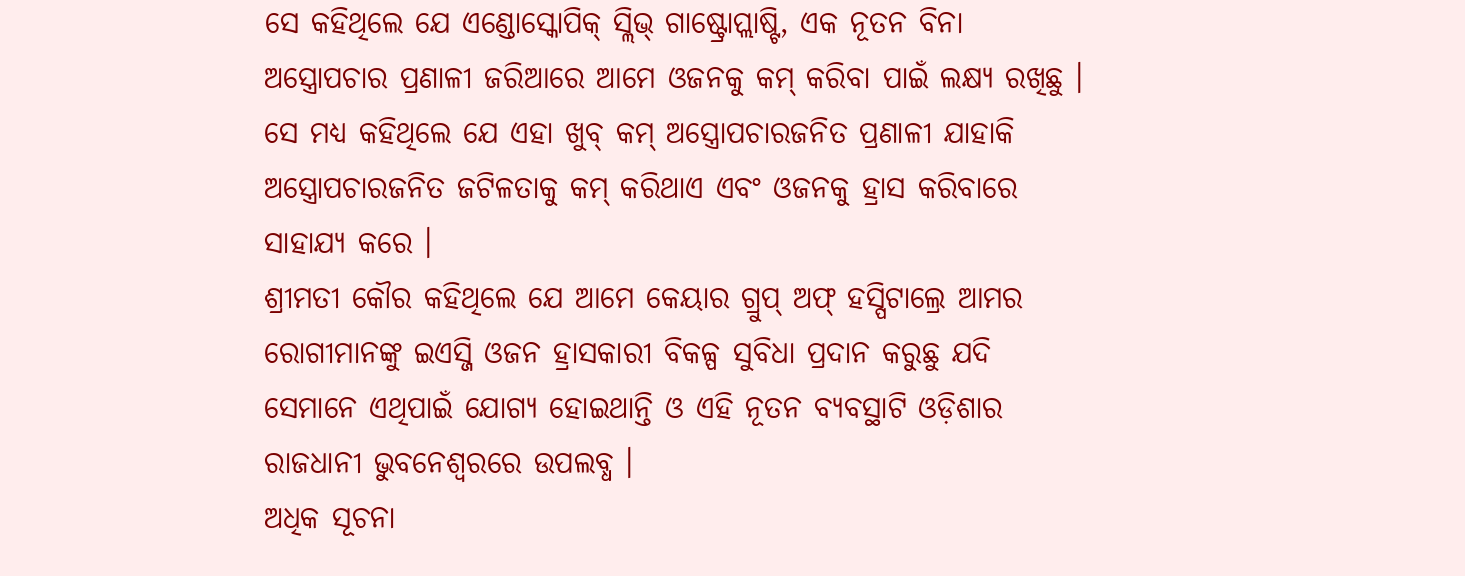ସେ କହିଥିଲେ ଯେ ଏଣ୍ଡୋସ୍କୋପିକ୍ ସ୍ଲିଭ୍ ଗାଷ୍ଟ୍ରୋପ୍ଲାଷ୍ଟି, ଏକ ନୂତନ ବିନା ଅସ୍ତ୍ରୋପଚାର ପ୍ରଣାଳୀ ଜରିଆରେ ଆମେ ଓଜନକୁ କମ୍ କରିବା ପାଇଁ ଲକ୍ଷ୍ୟ ରଖିଛୁ । ସେ ମଧ୍ୟ କହିଥିଲେ ଯେ ଏହା ଖୁବ୍ କମ୍ ଅସ୍ତ୍ରୋପଚାରଜନିତ ପ୍ରଣାଳୀ ଯାହାକି ଅସ୍ତ୍ରୋପଚାରଜନିତ ଜଟିଳତାକୁ କମ୍ କରିଥାଏ ଏବଂ ଓଜନକୁ ହ୍ରାସ କରିବାରେ ସାହାଯ୍ୟ କରେ ।
ଶ୍ରୀମତୀ କୌର କହିଥିଲେ ଯେ ଆମେ କେୟାର ଗ୍ରୁପ୍ ଅଫ୍ ହସ୍ପିଟାଲ୍ରେ ଆମର ରୋଗୀମାନଙ୍କୁ ଇଏସ୍ଜି ଓଜନ ହ୍ରାସକାରୀ ବିକଳ୍ପ ସୁବିଧା ପ୍ରଦାନ କରୁଛୁ ଯଦି ସେମାନେ ଏଥିପାଇଁ ଯୋଗ୍ୟ ହୋଇଥାନ୍ତି ଓ ଏହି ନୂତନ ବ୍ୟବସ୍ଥାଟି ଓଡ଼ିଶାର ରାଜଧାନୀ ଭୁବନେଶ୍ୱରରେ ଉପଲବ୍ଧ ।
ଅଧିକ ସୂଚନା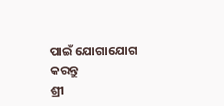ପାଇଁ ଯୋଗାଯୋଗ କରନ୍ତୁ
ଶ୍ରୀ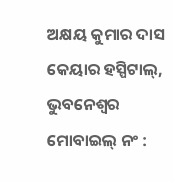ଅକ୍ଷୟ କୁମାର ଦାସ
କେୟାର ହସ୍ପିଟାଲ୍, ଭୁବନେଶ୍ୱର
ମୋବାଇଲ୍ ନଂ :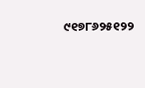୯୧୭୮୬୨୫୧୨୨